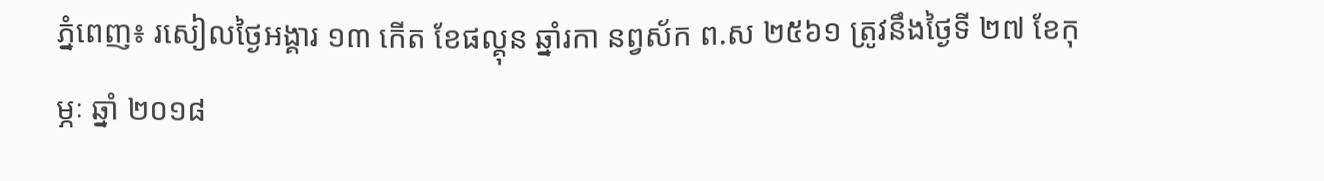ភ្នំពេញ៖ រសៀលថ្ងៃអង្គារ ១៣ កើត ខែផល្គុន ឆ្នាំរកា នព្វស័ក ព.ស ២៥៦១ ត្រូវនឹងថ្ងៃទី ២៧ ខែកុម្ភៈ ឆ្នាំ ២០១៨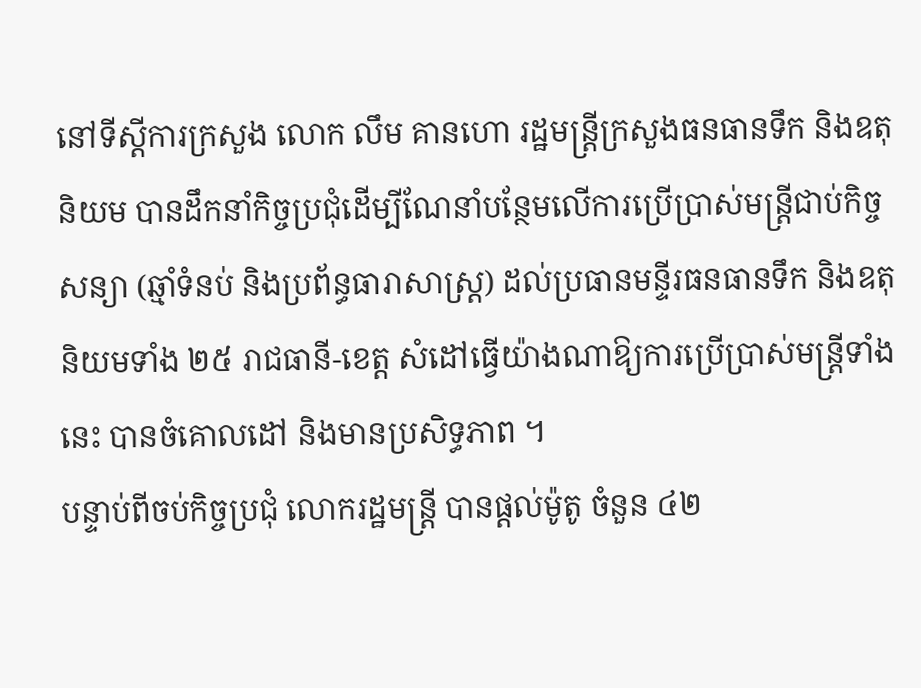នៅទីស្តីការក្រសួង លោក លឹម គានហោ រដ្ឋមន្ត្រីក្រសួងធនធានទឹក និងឧតុនិយម បានដឹកនាំកិច្ចប្រជុំដើម្បីណែនាំបន្ថែមលើការប្រើប្រាស់មន្ត្រីជាប់កិច្ចសន្យា (ឆ្មាំទំនប់ និងប្រព័ន្ធធារាសាស្ត្រ) ដល់ប្រធានមន្ទីរធនធានទឹក និងឧតុនិយមទាំង ២៥ រាជធានី-ខេត្ត សំដៅធ្វើយ៉ាងណាឱ្យការប្រើប្រាស់មន្ត្រីទាំងនេះ បានចំគោលដៅ និងមានប្រសិទ្ធភាព ។
បន្ទាប់ពីចប់កិច្ចប្រជុំ លោករដ្ឋមន្ត្រី បានផ្តល់ម៉ូតូ ចំនួន ៤២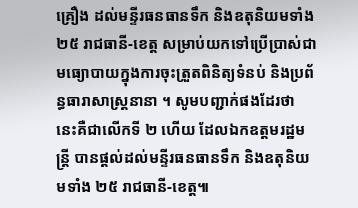គ្រឿង ដល់មន្ទីរធនធានទឹក និងឧតុនិយមទាំង ២៥ រាជធានី-ខេត្ត សម្រាប់យកទៅប្រើប្រាស់ជាមធ្យោបាយក្នុងការចុះត្រួតពិនិត្យទំនប់ និងប្រព័ន្ធធារាសាស្ត្រនានា ។ សូមបញ្ជាក់ផងដែរថា នេះគឺជាលើកទី ២ ហើយ ដែលឯកឧត្តមរដ្ឋមន្ត្រី បានផ្តល់ដល់មន្ទីរធនធានទឹក និងឧតុនិយមទាំង ២៥ រាជធានី-ខេត្ត៕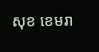សុខ ខេមរា